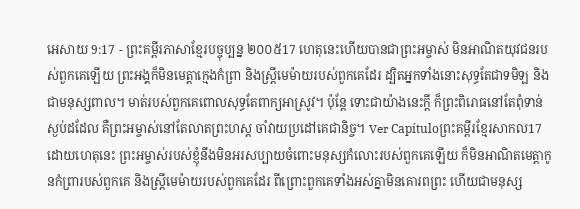អេសាយ 9:17 - ព្រះគម្ពីរភាសាខ្មែរបច្ចុប្បន្ន ២០០៥17 ហេតុនេះហើយបានជាព្រះអម្ចាស់ មិនអាណិតយុវជនរបស់ពួកគេឡើយ ព្រះអង្គក៏មិនមេត្តាក្មេងកំព្រា និងស្ត្រីមេម៉ាយរបស់ពួកគេដែរ ដ្បិតអ្នកទាំងនោះសុទ្ធតែជាទមិឡ និងជាមនុស្សពាល។ មាត់របស់ពួកគេពោលសុទ្ធតែពាក្យអាស្រូវ។ ប៉ុន្តែ ទោះជាយ៉ាងនេះក្ដី ក៏ព្រះពិរោធនៅតែពុំទាន់ស្ងប់ដដែល គឺព្រះអម្ចាស់នៅតែលាតព្រះហស្ដ ចាំវាយប្រដៅគេជានិច្ច។ Ver Capítuloព្រះគម្ពីរខ្មែរសាកល17 ដោយហេតុនេះ ព្រះអម្ចាស់របស់ខ្ញុំនឹងមិនអរសប្បាយចំពោះមនុស្សកំលោះរបស់ពួកគេឡើយ ក៏មិនអាណិតមេត្តាកូនកំព្រារបស់ពួកគេ និងស្ត្រីមេម៉ាយរបស់ពួកគេដែរ ពីព្រោះពួកគេទាំងអស់គ្នាមិនគោរពព្រះ ហើយជាមនុស្ស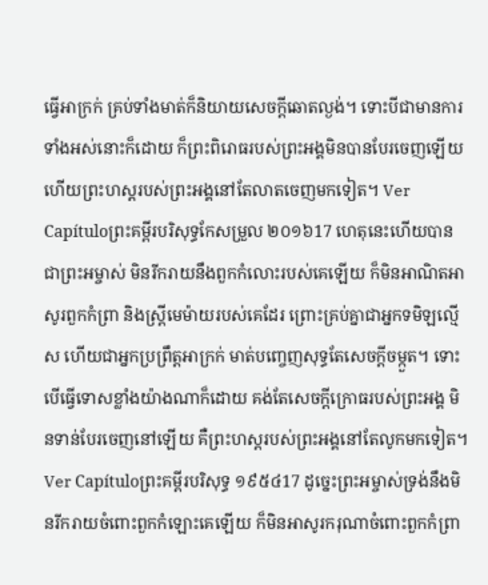ធ្វើអាក្រក់ គ្រប់ទាំងមាត់ក៏និយាយសេចក្ដីឆោតល្ងង់។ ទោះបីជាមានការទាំងអស់នោះក៏ដោយ ក៏ព្រះពិរោធរបស់ព្រះអង្គមិនបានបែរចេញឡើយ ហើយព្រះហស្តរបស់ព្រះអង្គនៅតែលាតចេញមកទៀត។ Ver Capítuloព្រះគម្ពីរបរិសុទ្ធកែសម្រួល ២០១៦17 ហេតុនេះហើយបានជាព្រះអម្ចាស់ មិនរីករាយនឹងពួកកំលោះរបស់គេឡើយ ក៏មិនអាណិតអាសូរពួកកំព្រា និងស្ត្រីមេម៉ាយរបស់គេដែរ ព្រោះគ្រប់គ្នាជាអ្នកទមិឡល្មើស ហើយជាអ្នកប្រព្រឹត្តអាក្រក់ មាត់បញ្ចេញសុទ្ធតែសេចក្ដីចម្កួត។ ទោះបើធ្វើទោសខ្លាំងយ៉ាងណាក៏ដោយ គង់តែសេចក្ដីក្រោធរបស់ព្រះអង្គ មិនទាន់បែរចេញនៅឡើយ គឺព្រះហស្តរបស់ព្រះអង្គនៅតែលូកមកទៀត។ Ver Capítuloព្រះគម្ពីរបរិសុទ្ធ ១៩៥៤17 ដូច្នេះព្រះអម្ចាស់ទ្រង់នឹងមិនរីករាយចំពោះពួកកំឡោះគេឡើយ ក៏មិនអាសូរករុណាចំពោះពួកកំព្រា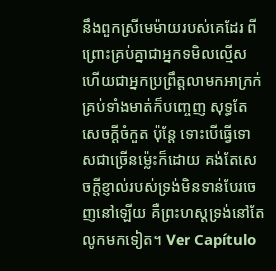នឹងពួកស្រីមេម៉ាយរបស់គេដែរ ពីព្រោះគ្រប់គ្នាជាអ្នកទមិលល្មើស ហើយជាអ្នកប្រព្រឹត្តលាមកអាក្រក់ គ្រប់ទាំងមាត់ក៏បញ្ចេញ សុទ្ធតែសេចក្ដីចំកួត ប៉ុន្តែ ទោះបើធ្វើទោសជាច្រើនម៉្លេះក៏ដោយ គង់តែសេចក្ដីខ្ញាល់របស់ទ្រង់មិនទាន់បែរចេញនៅឡើយ គឺព្រះហស្តទ្រង់នៅតែលូកមកទៀត។ Ver Capítulo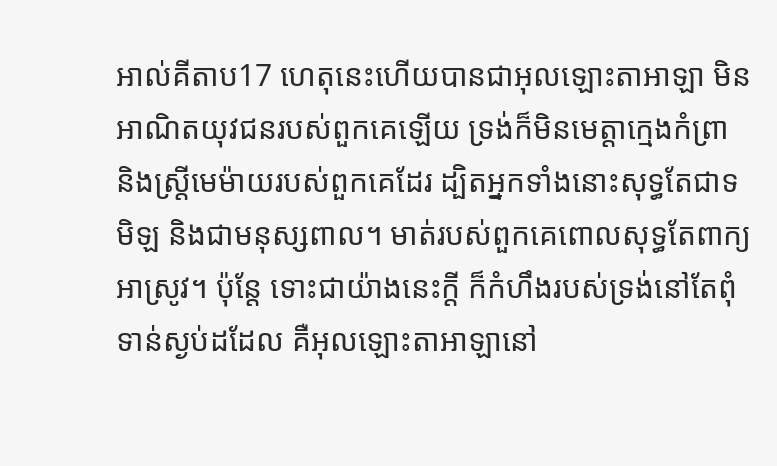អាល់គីតាប17 ហេតុនេះហើយបានជាអុលឡោះតាអាឡា មិនអាណិតយុវជនរបស់ពួកគេឡើយ ទ្រង់ក៏មិនមេត្តាក្មេងកំព្រា និងស្ត្រីមេម៉ាយរបស់ពួកគេដែរ ដ្បិតអ្នកទាំងនោះសុទ្ធតែជាទមិឡ និងជាមនុស្សពាល។ មាត់របស់ពួកគេពោលសុទ្ធតែពាក្យអាស្រូវ។ ប៉ុន្តែ ទោះជាយ៉ាងនេះក្ដី ក៏កំហឹងរបស់ទ្រង់នៅតែពុំទាន់ស្ងប់ដដែល គឺអុលឡោះតាអាឡានៅ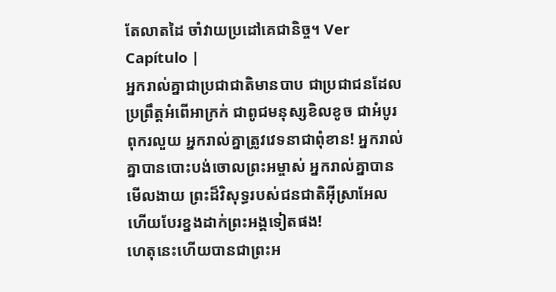តែលាតដៃ ចាំវាយប្រដៅគេជានិច្ច។ Ver Capítulo |
អ្នករាល់គ្នាជាប្រជាជាតិមានបាប ជាប្រជាជនដែលប្រព្រឹត្តអំពើអាក្រក់ ជាពូជមនុស្សខិលខូច ជាអំបូរពុករលួយ អ្នករាល់គ្នាត្រូវវេទនាជាពុំខាន! អ្នករាល់គ្នាបានបោះបង់ចោលព្រះអម្ចាស់ អ្នករាល់គ្នាបានមើលងាយ ព្រះដ៏វិសុទ្ធរបស់ជនជាតិអ៊ីស្រាអែល ហើយបែរខ្នងដាក់ព្រះអង្គទៀតផង!
ហេតុនេះហើយបានជាព្រះអ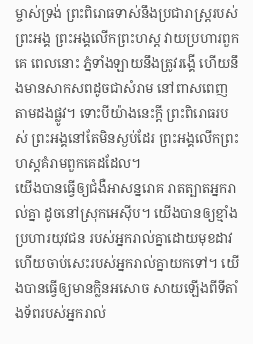ម្ចាស់ទ្រង់ ព្រះពិរោធទាស់នឹងប្រជារាស្ត្ររបស់ព្រះអង្គ ព្រះអង្គលើកព្រះហស្ដ វាយប្រហារពួកគេ ពេលនោះ ភ្នំទាំងឡាយនឹងត្រូវរង្គើ ហើយនឹងមានសាកសពដូចជាសំរាម នៅពាសពេញតាមដងផ្លូវ។ ទោះបីយ៉ាងនេះក្ដី ព្រះពិរោធរបស់ ព្រះអង្គនៅតែមិនស្ងប់ដែរ ព្រះអង្គលើកព្រះហស្ដគំរាមពួកគេដដែល។
យើងបានធ្វើឲ្យជំងឺអាសន្នរោគ រាតត្បាតអ្នករាល់គ្នា ដូចនៅស្រុកអេស៊ីប។ យើងបានឲ្យខ្មាំងប្រហារយុវជន របស់អ្នករាល់គ្នាដោយមុខដាវ ហើយចាប់សេះរបស់អ្នករាល់គ្នាយកទៅ។ យើងបានធ្វើឲ្យមានក្លិនអសោច សាយឡើងពីទីតាំងទ័ពរបស់អ្នករាល់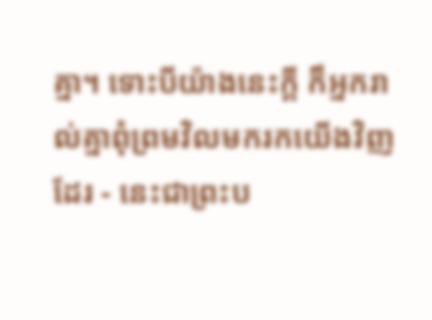គ្នា។ ទោះបីយ៉ាងនេះក្ដី ក៏អ្នករាល់គ្នាពុំព្រមវិលមករកយើងវិញដែរ - នេះជាព្រះប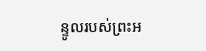ន្ទូលរបស់ព្រះអ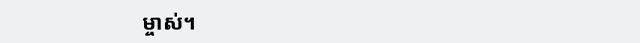ម្ចាស់។